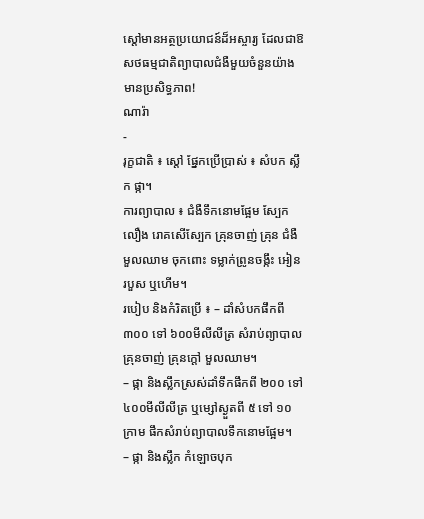ស្តៅមានអត្ថប្រយោជន៍ដ៏អស្ចារ្យ ដែលជាឱសថធម្មជាតិព្យាបាលជំងឺមួយចំនួនយ៉ាងមានប្រសិទ្ធភាព!
ណារ៉ា
-
រុក្ខជាតិ ៖ ស្តៅ ផ្នែកប្រើប្រាស់ ៖ សំបក ស្លឹក ផ្កា។
ការព្យាបាល ៖ ជំងឺទឹកនោមផ្អែម ស្បែកលឿង រោគសើស្បែក គ្រុនចាញ់ គ្រុន ជំងឺមួលឈាម ចុកពោះ ទម្លាក់ព្រូនចង្កឹះ អៀន របួស ឬហើម។
របៀប និងកំរិតប្រើ ៖ – ដាំសំបកផឹកពី ៣០០ ទៅ ៦០០មីលីលីត្រ សំរាប់ព្យាបាលគ្រុនចាញ់ គ្រុនក្តៅ មួលឈាម។
– ផ្កា និងស្លឹកស្រស់ដាំទឹកផឹកពី ២០០ ទៅ ៤០០មីលីលីត្រ ឬម្សៅស្ងួតពី ៥ ទៅ ១០ក្រាម ផឹកសំរាប់ព្យាបាលទឹកនោមផ្អែម។
– ផ្កា និងស្លឹក កំឡោចបុក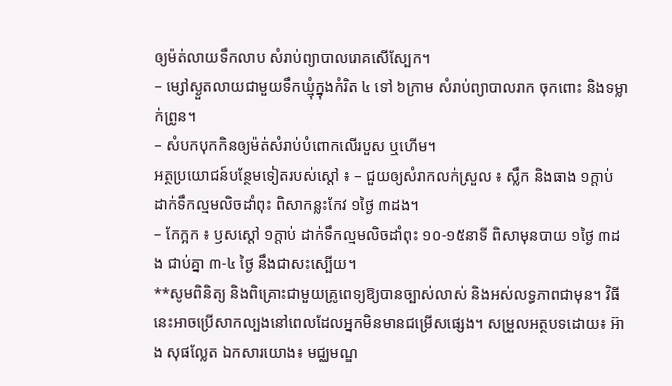ឲ្យម៉ត់លាយទឹកលាប សំរាប់ព្យាបាលរោគសើស្បែក។
– ម្សៅស្ងួតលាយជាមួយទឹកឃ្មុំក្នុងកំរិត ៤ ទៅ ៦ក្រាម សំរាប់ព្យាបាលរាក ចុកពោះ និងទម្លាក់ព្រូន។
– សំបកបុកកិនឲ្យម៉ត់សំរាប់បំពោកលើរបួស ឬហើម។
អត្ថប្រយោជន៍បន្ថែមទៀតរបស់ស្តៅ ៖ – ជួយឲ្យសំរាកលក់ស្រួល ៖ ស្លឹក និងធាង ១ក្តាប់ ដាក់ទឹកល្មមលិចដាំពុះ ពិសាកន្លះកែវ ១ថ្ងៃ ៣ដង។
– កែក្អក ៖ ឫសស្តៅ ១ក្តាប់ ដាក់ទឹកល្មមលិចដាំពុះ ១០-១៥នាទី ពិសាមុនបាយ ១ថ្ងៃ ៣ដង ជាប់គ្នា ៣-៤ ថ្ងៃ នឹងជាសះស្បើយ។
**សូមពិនិត្យ និងពិគ្រោះជាមួយគ្រូពេទ្យឱ្យបានច្បាស់លាស់ និងអស់លទ្ធភាពជាមុន។ វិធីនេះអាចប្រើសាកល្បងនៅពេលដែលអ្នកមិនមានជម្រើសផ្សេង។ សម្រួលអត្ថបទដោយ៖ អ៊ាង សុផល្លែត ឯកសារយោង៖ មជ្ឈមណ្ឌ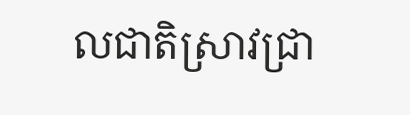លជាតិស្រាវជ្រា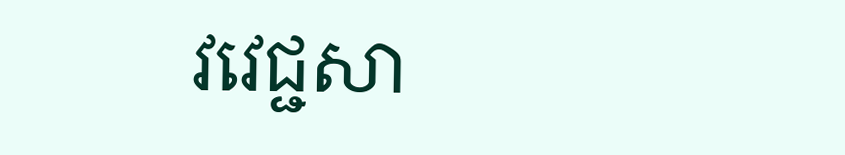វវេជ្ជសា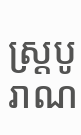ស្រ្តបូរាណ